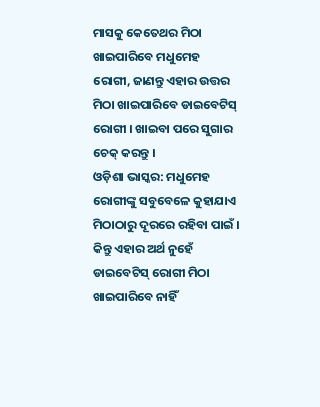ମାସକୁ କେତେଥର ମିଠା ଖାଇପାରିବେ ମଧୁମେହ ରୋଗୀ, ଜାଣନ୍ତୁ ଏହାର ଉତ୍ତର
ମିଠା ଖାଇପାରିବେ ଡାଇବେଟିସ୍ ରୋଗୀ । ଖାଇବା ପରେ ସୁଗାର ଚେକ୍ କରନ୍ତୁ ।
ଓଡ଼ିଶା ଭାସ୍କର: ମଧୁମେହ ରୋଗୀଙ୍କୁ ସବୁବେଳେ କୁହାଯାଏ ମିଠାଠାରୁ ଦୂରରେ ରହିବା ପାଇଁ । କିନ୍ତୁ ଏହାର ଅର୍ଥ ନୁହେଁ ଡାଇବେଟିସ୍ ରୋଗୀ ମିଠା ଖାଇପାରିବେ ନାହିଁ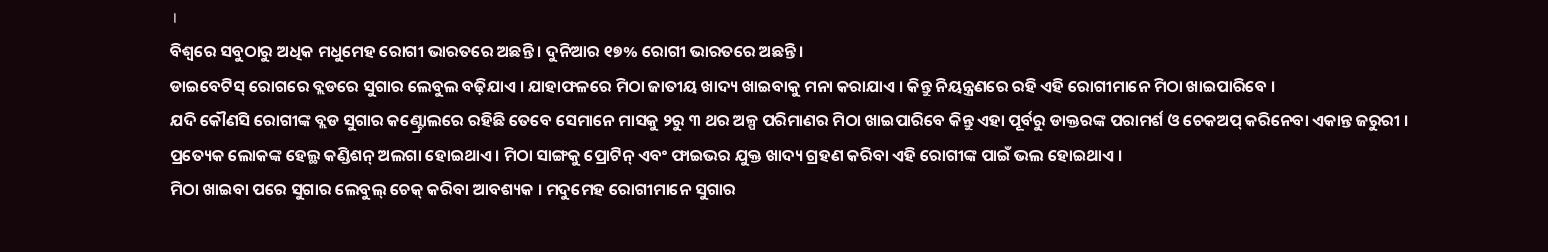।
ବିଶ୍ୱରେ ସବୁଠାରୁ ଅଧିକ ମଧୁମେହ ରୋଗୀ ଭାରତରେ ଅଛନ୍ତି । ଦୁନିଆର ୧୭% ରୋଗୀ ଭାରତରେ ଅଛନ୍ତି ।
ଡାଇବେଟିସ୍ ରୋଗରେ ବ୍ଲଡରେ ସୁଗାର ଲେବୁଲ ବଢ଼ିଯାଏ । ଯାହାଫଳରେ ମିଠା ଜାତୀୟ ଖାଦ୍ୟ ଖାଇବାକୁ ମନା କରାଯାଏ । କିନ୍ତୁ ନିୟନ୍ତ୍ରଣରେ ରହି ଏହି ରୋଗୀମାନେ ମିଠା ଖାଇପାରିବେ ।
ଯଦି କୌଣସି ରୋଗୀଙ୍କ ବ୍ଲଡ ସୁଗାର କଣ୍ଟ୍ରୋଲରେ ରହିଛି ତେବେ ସେମାନେ ମାସକୁ ୨ରୁ ୩ ଥର ଅଳ୍ପ ପରିମାଣର ମିଠା ଖାଇପାରିବେ କିନ୍ତୁ ଏହା ପୂର୍ବରୁ ଡାକ୍ତରଙ୍କ ପରାମର୍ଶ ଓ ଚେକଅପ୍ କରିନେବା ଏକାନ୍ତ ଜରୁରୀ ।
ପ୍ରତ୍ୟେକ ଲୋକଙ୍କ ହେଲ୍ଥ କଣ୍ଡିଶନ୍ ଅଲଗା ହୋଇଥାଏ । ମିଠା ସାଙ୍ଗକୁ ପ୍ରୋଟିନ୍ ଏବଂ ଫାଇଭର ଯୁକ୍ତ ଖାଦ୍ୟ ଗ୍ରହଣ କରିବା ଏହି ରୋଗୀଙ୍କ ପାଇଁ ଭଲ ହୋଇଥାଏ ।
ମିଠା ଖାଇବା ପରେ ସୁଗାର ଲେବୁଲ୍ ଚେକ୍ କରିବା ଆବଶ୍ୟକ । ମଦୁମେହ ରୋଗୀମାନେ ସୁଗାର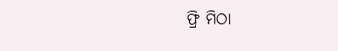ଫ୍ରି ମିଠା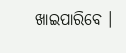ଖାଇପାରିବେ ।